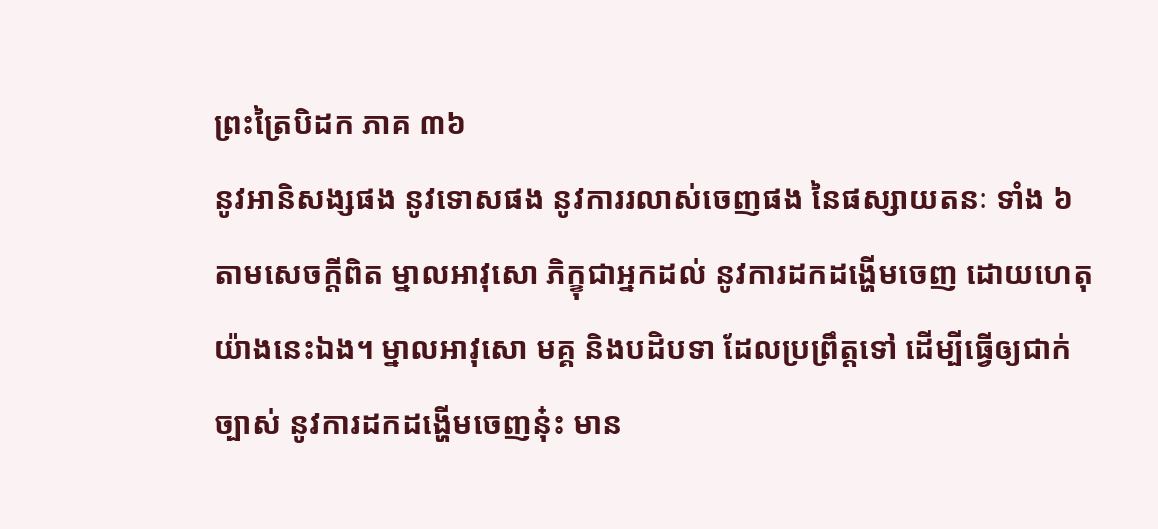ព្រះត្រៃបិដក ភាគ ៣៦
នូវអានិសង្សផង នូវទោសផង នូវការរលាស់ចេញផង នៃផស្សាយតនៈ ទាំង ៦ តាមសេចក្តីពិត ម្នាលអាវុសោ ភិក្ខុជាអ្នកដល់ នូវការដកដង្ហើមចេញ ដោយហេតុយ៉ាងនេះឯង។ ម្នាលអាវុសោ មគ្គ និងបដិបទា ដែលប្រព្រឹត្តទៅ ដើម្បីធ្វើឲ្យជាក់ច្បាស់ នូវការដកដង្ហើមចេញនុ៎ះ មាន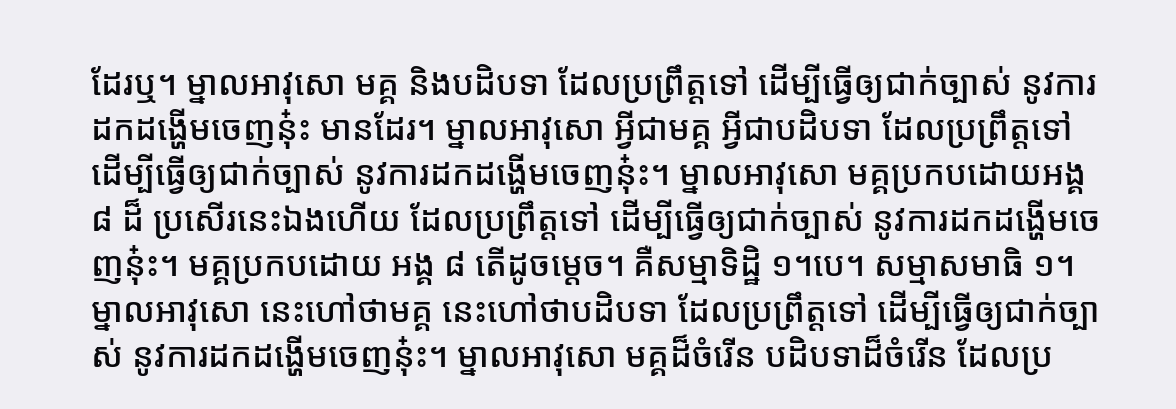ដែរឬ។ ម្នាលអាវុសោ មគ្គ និងបដិបទា ដែលប្រព្រឹត្តទៅ ដើម្បីធ្វើឲ្យជាក់ច្បាស់ នូវការដកដង្ហើមចេញនុ៎ះ មានដែរ។ ម្នាលអាវុសោ អ្វីជាមគ្គ អ្វីជាបដិបទា ដែលប្រព្រឹត្តទៅ ដើម្បីធ្វើឲ្យជាក់ច្បាស់ នូវការដកដង្ហើមចេញនុ៎ះ។ ម្នាលអាវុសោ មគ្គប្រកបដោយអង្គ ៨ ដ៏ ប្រសើរនេះឯងហើយ ដែលប្រព្រឹត្តទៅ ដើម្បីធ្វើឲ្យជាក់ច្បាស់ នូវការដកដង្ហើមចេញនុ៎ះ។ មគ្គប្រកបដោយ អង្គ ៨ តើដូចម្តេច។ គឺសម្មាទិដ្ឋិ ១។បេ។ សម្មាសមាធិ ១។ ម្នាលអាវុសោ នេះហៅថាមគ្គ នេះហៅថាបដិបទា ដែលប្រព្រឹត្តទៅ ដើម្បីធ្វើឲ្យជាក់ច្បាស់ នូវការដកដង្ហើមចេញនុ៎ះ។ ម្នាលអាវុសោ មគ្គដ៏ចំរើន បដិបទាដ៏ចំរើន ដែលប្រ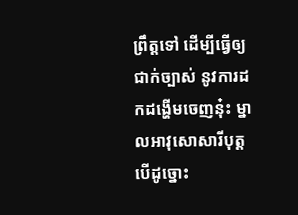ព្រឹត្តទៅ ដើម្បីធ្វើឲ្យជាក់ច្បាស់ នូវការដកដង្ហើមចេញនុ៎ះ ម្នាលអាវុសោសារីបុត្ត បើដូច្នោះ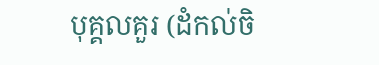បុគ្គលគួរ (ដំកល់ចិ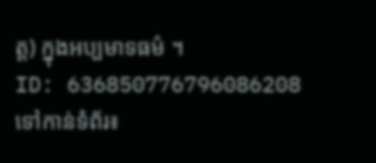ត្ត) ក្នុងអប្បមាទធម៌ ។
ID: 636850776796086208
ទៅកាន់ទំព័រ៖